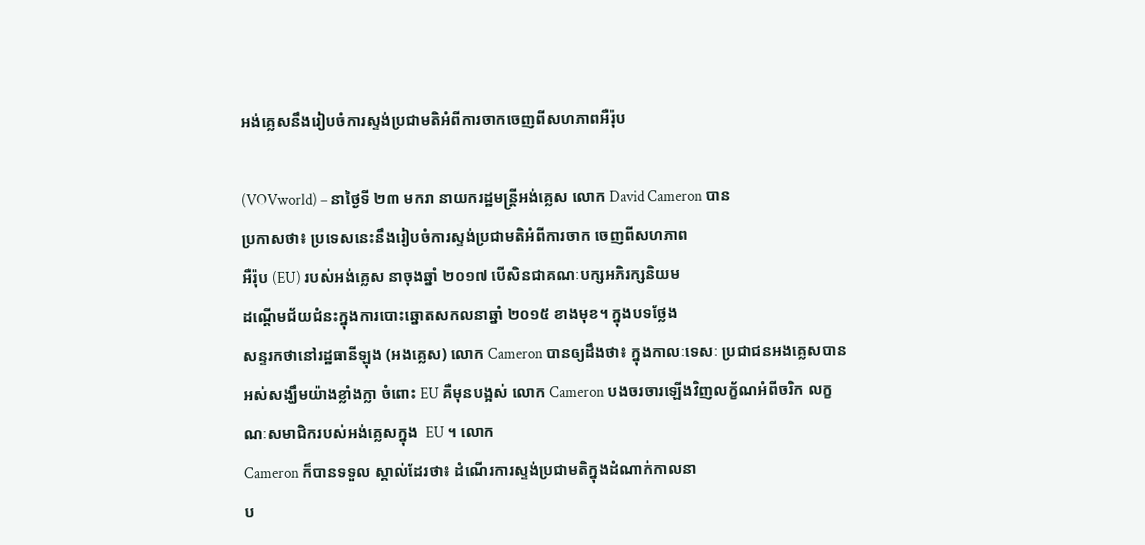អង់គ្លេសនឹងរៀបចំការស្ទង់ប្រជាមតិអំពីការចាកចេញពីសហភាពអឺរ៉ុប

(VOVworld) – នាថ្ងៃទី ២៣ មករា នាយករដ្ឋមន្ត្រីអង់គ្លេស លោក David Cameron បាន
ប្រកាសថា៖ ប្រទេសនេះនឹងរៀបចំការស្ទង់ប្រជាមតិអំពីការចាក ចេញពីសហភាព
អឺរ៉ុប (EU) របស់អង់គ្លេស នាចុងឆ្នាំ ២០១៧ បើសិនជាគណៈបក្សអភិរក្សនិយម
ដណ្តើមជ័យជំនះក្នុងការបោះឆ្នោតសកលនាឆ្នាំ ២០១៥ ខាងមុខ។ ក្នុងបទថ្លែង
សន្ទរកថានៅរដ្ឋធានីឡុង (អងគ្លេស) លោក Cameron បានឲ្យដឹងថា៖ ក្នុងកាលៈទេសៈ ប្រជាជនអងគ្លេសបានអស់សង្ឃឹមយ៉ាងខ្លាំងក្លា ចំពោះ EU គឺមុនបង្អស់ លោក Cameron បងចរចារឡើងវិញលក្ខ័ណអំពីចរិក លក្ខណៈសមាជិករបស់អង់គ្លេសក្នុង  EU ។ លោក
Cameron ក៏បានទទួល ស្គាល់ដែរថា៖ ដំណើរការស្ទង់ប្រជាមតិក្នុងដំណាក់កាលនា
ប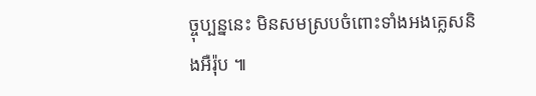ច្ចុប្បន្ននេះ មិនសមស្របចំពោះទាំងអងគ្លេសនិងអឺរ៉ុប ៕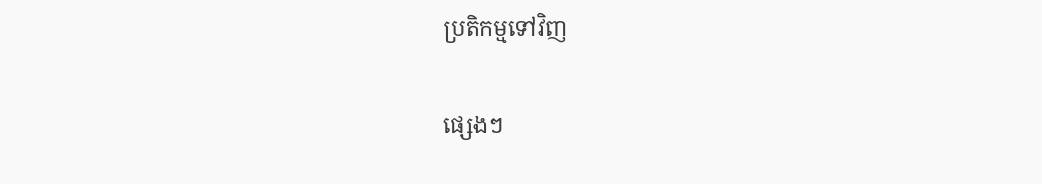ប្រតិកម្មទៅវិញ

ផ្សេងៗ